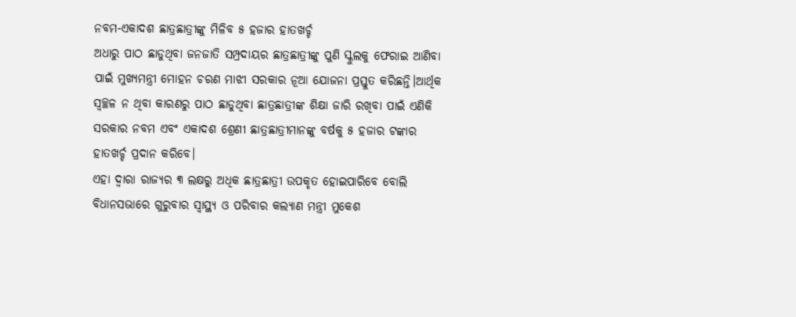ନବମ-ଏକାଦଶ ଛାତ୍ରଛାତ୍ରୀଙ୍କୁ ମିଳିବ ୫ ହଜାର ହାତଖର୍ଚ୍ଚ
ଅଧାରୁ ପାଠ ଛାଡୁଥିବା ଜନଜାତି ସମ୍ପ୍ରଦାୟର ଛାତ୍ରଛାତ୍ରୀଙ୍କୁ ପୁଣି ସ୍କୁଲକୁ ଫେରାଇ ଆଣିବା ପାଇଁ ମୁଖ୍ୟମନ୍ତ୍ରୀ ମୋହନ ଚରଣ ମାଝୀ ସରକାର ନୂଆ ଯୋଜନା ପ୍ରସ୍ତୁତ କରିଛନ୍ତି।ଆର୍ଥିକ ସ୍ବଚ୍ଛଳ ନ ଥିବା କାରଣରୁ ପାଠ ଛାଡୁଥିବା ଛାତ୍ରଛାତ୍ରୀଙ୍କ ଶିକ୍ଷା ଜାରି ରଖିବା ପାଇଁ ଏଣିକି ସରକାର ନବମ ଏବଂ ଏକାଦଶ ଶ୍ରେଣୀ ଛାତ୍ରଛାତ୍ରୀମାନଙ୍କୁ ବର୍ଷକୁ ୫ ହଜାର ଟଙ୍କାର ହାତଖର୍ଚ୍ଚ ପ୍ରଦାନ କରିବେ।
ଏହା ଦ୍ବାରା ରାଜ୍ୟର ୩ ଲକ୍ଷରୁ ଅଧିକ ଛାତ୍ରଛାତ୍ରୀ ଉପକୃତ ହୋଇପାରିବେ ବୋଲି ବିଧାନସଭାରେ ଗୁରୁବାର ସ୍ବାସ୍ଥ୍ୟ ଓ ପରିବାର କଲ୍ୟାଣ ମନ୍ତ୍ରୀ ମୁକେଶ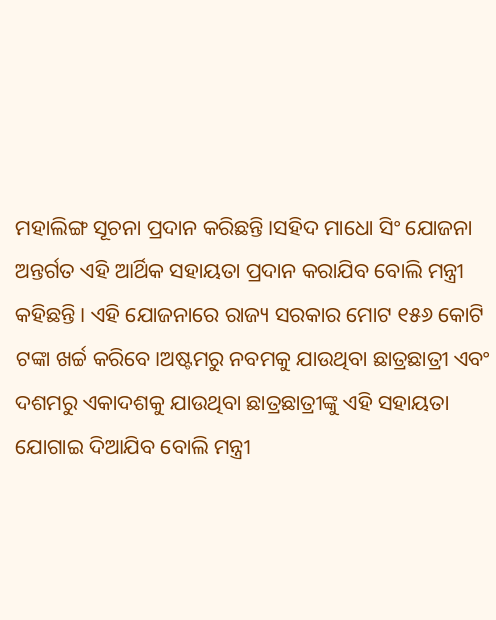ମହାଲିଙ୍ଗ ସୂଚନା ପ୍ରଦାନ କରିଛନ୍ତି।ସହିଦ ମାଧୋ ସିଂ ଯୋଜନା ଅନ୍ତର୍ଗତ ଏହି ଆର୍ଥିକ ସହାୟତା ପ୍ରଦାନ କରାଯିବ ବୋଲି ମନ୍ତ୍ରୀ କହିଛନ୍ତି। ଏହି ଯୋଜନାରେ ରାଜ୍ୟ ସରକାର ମୋଟ ୧୫୬ କୋଟି ଟଙ୍କା ଖର୍ଚ୍ଚ କରିବେ।ଅଷ୍ଟମରୁ ନବମକୁ ଯାଉଥିବା ଛାତ୍ରଛାତ୍ରୀ ଏବଂ ଦଶମରୁ ଏକାଦଶକୁ ଯାଉଥିବା ଛାତ୍ରଛାତ୍ରୀଙ୍କୁ ଏହି ସହାୟତା ଯୋଗାଇ ଦିଆଯିବ ବୋଲି ମନ୍ତ୍ରୀ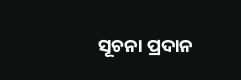ସୂଚନା ପ୍ରଦାନ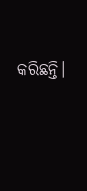କରିଛନ୍ତି।